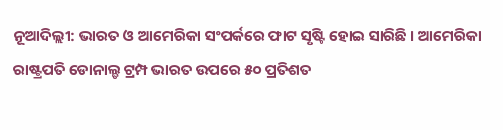ନୂଆଦିଲ୍ଲୀ: ଭାରତ ଓ ଆମେରିକା ସଂପର୍କରେ ଫାଟ ସୃଷ୍ଟି ହୋଇ ସାରିଛି । ଆମେରିକା ରାଷ୍ଟ୍ରପତି ଡୋନାଲ୍ଡ ଟ୍ରମ୍ପ ଭାରତ ଉପରେ ୫୦ ପ୍ରତିଶତ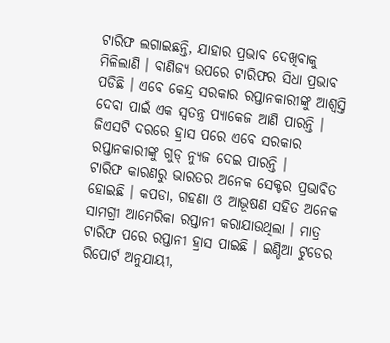ଟାରିଫ ଲଗାଇଛନ୍ତି, ଯାହାର ପ୍ରଭାବ ଦେଖିବାକୁ ମିଳିଲାଣି । ବାଣିଜ୍ୟ ଉପରେ ଟାରିଫର ସିଧା ପ୍ରଭାବ ପଡିଛି । ଏବେ କେନ୍ଦ୍ର ସରକାର ରପ୍ତାନକାରୀଙ୍କୁ ଆଶ୍ୱସ୍ତି ଦେବା ପାଇଁ ଏକ ସ୍ୱତନ୍ତ୍ର ପ୍ୟାକେଜ ଆଣି ପାରନ୍ତି । ଜିଏସଟି ଦରରେ ହ୍ରାସ ପରେ ଏବେ ସରକାର ରପ୍ତାନକାରୀଙ୍କୁ ଗୁଡ୍ ନ୍ୟୁଜ ଦେଇ ପାରନ୍ତି ।
ଟାରିଫ କାରଣରୁ ଭାରତର ଅନେକ ସେକ୍ଟର ପ୍ରଭାବିତ ହୋଇଛି । କପଡା, ଗହଣା ଓ ଆଭୂଷଣ ସହିତ ଅନେକ ସାମଗ୍ରୀ ଆମେରିକା ରପ୍ତାନୀ କରାଯାଉଥିଲା । ମାତ୍ର ଟାରିଫ ପରେ ରପ୍ତାନୀ ହ୍ରାସ ପାଇଛି । ଇଣ୍ଡିଆ ଟୁଡେର ରିପୋର୍ଟ ଅନୁଯାୟୀ,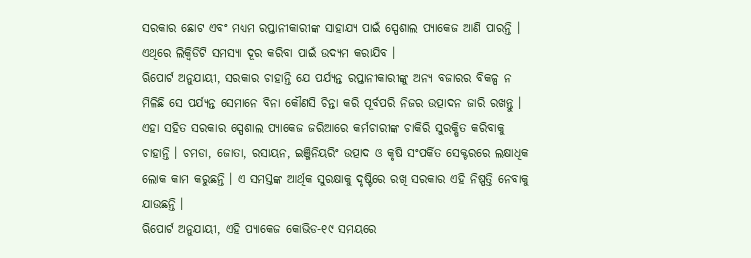ସରକାର ଛୋଟ ଏବଂ ମଧ୍ୟମ ରପ୍ତାନୀକାରୀଙ୍କ ସାହାଯ୍ୟ ପାଇଁ ସ୍ପେଶାଲ ପ୍ୟାକେଜ ଆଣି ପାରନ୍ତି । ଏଥିରେ ଲିକ୍ୱିଡିଟି ସମସ୍ୟା ଦୂର କରିବା ପାଇଁ ଉଦ୍ୟମ କରାଯିବ ।
ଋିପୋର୍ଟ ଅନୁଯାୟୀ, ସରକାର ଚାହାନ୍ତି ଯେ ପର୍ଯ୍ୟନ୍ତ ରପ୍ତାନୀକାରୀଙ୍କୁ ଅନ୍ୟ ବଜାରର ବିକଳ୍ପ ନ ମିଳିଛି ସେ ପର୍ଯ୍ୟନ୍ତ ସେମାନେ ବିନା କୌଣସି ଚିନ୍ତା କରି ପୂର୍ବପରି ନିଜର ଉତ୍ପାଦନ ଜାରି ରଖନ୍ତୁ । ଏହା ସହିତ ସରକାର ସ୍ପେଶାଲ ପ୍ୟାକେଜ ଜରିଆରେ କର୍ମଚାରୀଙ୍କ ଚାକିରି ସୁରକ୍ଷିତ କରିବାକୁ ଚାହାନ୍ତି । ଚମଡା, ଜୋତା, ରସାୟନ, ଇଞ୍ଜିନିୟରିଂ ଉତ୍ପାଦ ଓ କୃଷି ସଂପର୍କିତ ସେକ୍ଟରରେ ଲକ୍ଷାଧିକ ଲୋକ କାମ କରୁଛନ୍ତି । ଏ ସମସ୍ତଙ୍କ ଆର୍ଥିକ ସୁରକ୍ଷାକୁ ଦୃଷ୍ଟିରେ ରଖି ସରକାର ଏହି ନିଷ୍ପତ୍ତି ନେବାକୁ ଯାଉଛନ୍ତି ।
ଋିପୋର୍ଟ ଅନୁଯାୟୀ, ଏହି ପ୍ୟାକେଜ କୋଭିଡ-୧୯ ସମୟରେ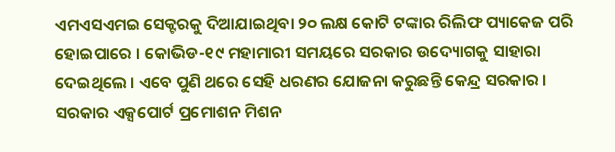ଏମଏସଏମଇ ସେକ୍ଟରକୁ ଦିଆଯାଇଥିବା ୨୦ ଲକ୍ଷ କୋଟି ଟଙ୍କାର ରିଲିଫ ପ୍ୟାକେଜ ପରି ହୋଇପାରେ । କୋଭିଡ-୧୯ ମହାମାରୀ ସମୟରେ ସରକାର ଉଦ୍ୟୋଗକୁ ସାହାରା ଦେଇଥିଲେ । ଏବେ ପୁଣି ଥରେ ସେହି ଧରଣର ଯୋଜନା କରୁଛନ୍ତି କେନ୍ଦ୍ର ସରକାର । ସରକାର ଏକ୍ସପୋର୍ଟ ପ୍ରମୋଶନ ମିଶନ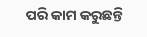ପରି କାମ କରୁଛନ୍ତି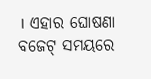। ଏହାର ଘୋଷଣା ବଜେଟ୍ ସମୟରେ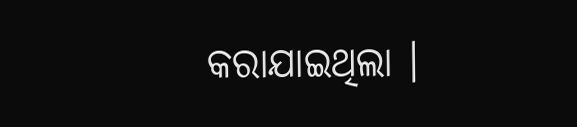କରାଯାଇଥିଲା ।